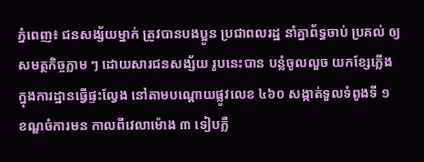ភ្នំពេញ៖ ជនសង្ស័យម្នាក់ ត្រូវបានបងប្អូន ប្រជាពលរដ្ឋ នាំគ្នាព័ទ្ធចាប់ ប្រគល់ ឲ្យសមត្ថកិច្ចភ្លាម ៗ ដោយសារជនសង្ស័យ រូបនេះបាន បន្លំចូលលួច យកខ្សែភ្លើង ក្នុងការដ្ឋានធ្វើផ្ទះល្វែង នៅតាមបណ្តោយផ្លូវលេខ ៤៦០ សង្កាត់ទួលទំពូងទី ១ ខណ្ឌចំការមន កាលពីវេលាម៉ោង ៣ ទៀបភ្លឺ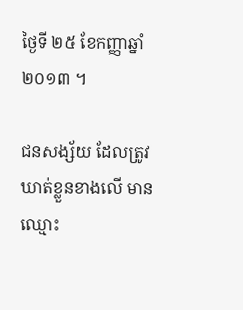ថ្ងៃទី ២៥ ខែកញ្ញាឆ្នាំ ២០១៣ ។

ជនសង្ស័យ ដែលត្រូវឃាត់ខ្លួនខាងលើ មានឈ្មោះ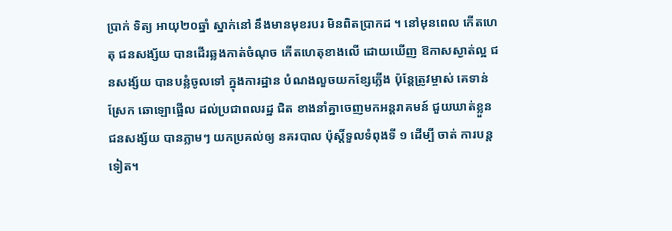ប្រាក់ ទិត្យ អាយុ២០ឆ្នាំ ស្នាក់នៅ នឹងមានមុខរបរ មិនពិតប្រាកដ ។ នៅមុនពេល កើតហេតុ ជនសង្ស័យ បានដើរឆ្លងកាត់ចំណុច កើតហេតុខាងលើ ដោយឃើញ ឱកាសស្ងាត់ល្អ ជនសង្ស័យ បានបន្លំចូលទៅ ក្នុងការដ្ឋាន បំណងលួចយកខ្សែភ្លើង ប៉ុន្តែត្រូវម្ចាស់ គេទាន់ស្រែក ឆោឡោផ្អើល ដល់ប្រជាពលរដ្ឋ ជិត ខាងនាំគ្នាចេញមកអន្តរាគមន៍ ជួយឃាត់ខ្លួនជនសង្ស័យ បានភ្លាមៗ យកប្រគល់ឲ្យ នគរបាល ប៉ុស្តិ៍ទួលទំពុងទី ១ ដើម្បី ចាត់ ការបន្តទៀត។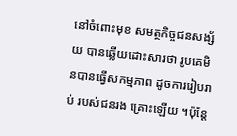នៅចំពោះមុខ សមត្ថកិច្ចជនសង្ស័យ បានឆ្លើយដោះសារថា រូបគេមិនបានធ្វើសកម្មភាព ដូចការរៀបរាប់ របស់ជនរង គ្រោះឡើយ ។ប៉ុន្តែ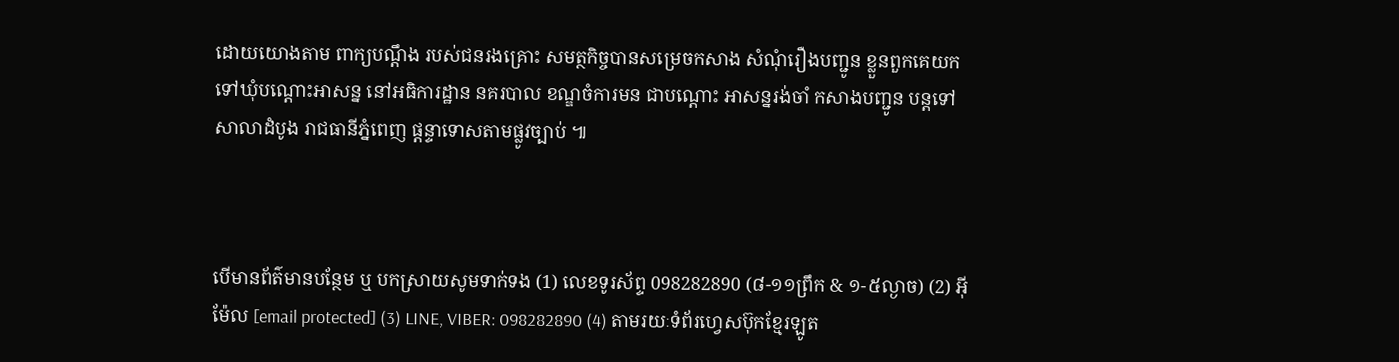ដោយយោងតាម ពាក្យបណ្តឹង របស់ជនរងគ្រោះ សមត្ថកិច្ចបានសម្រេចកសាង សំណុំរឿងបញ្ជូន ខ្លួនពួកគេយក ទៅឃុំបណ្តោះអាសន្ន នៅអធិការដ្ឋាន នគរបាល ខណ្ឌចំការមន ជាបណ្តោះ អាសន្នរង់ចាំ កសាងបញ្ជូន បន្តទៅសាលាដំបូង រាជធានីភ្នំពេញ ផ្តន្ទាទោសតាមផ្លូវច្បាប់ ៕



បើមានព័ត៌មានបន្ថែម ឬ បកស្រាយសូមទាក់ទង (1) លេខទូរស័ព្ទ 098282890 (៨-១១ព្រឹក & ១-៥ល្ងាច) (2) អ៊ីម៉ែល [email protected] (3) LINE, VIBER: 098282890 (4) តាមរយៈទំព័រហ្វេសប៊ុកខ្មែរឡូត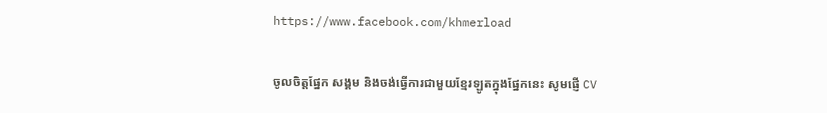https://www.facebook.com/khmerload

ចូលចិត្តផ្នែក សង្គម និងចង់ធ្វើការជាមួយខ្មែរឡូតក្នុងផ្នែកនេះ សូមផ្ញើ CV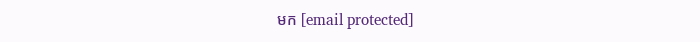មក [email protected]